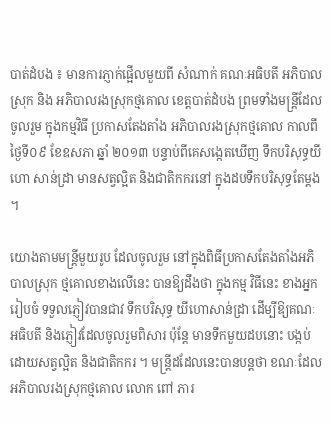បាត់ដំបង ៖ មានការភ្ញាក់ផ្អើលមួយពី សំណាក់ គណៈអធិបតី អភិបាលស្រុក និង អភិបាលរងស្រុកថ្មគោល ខេត្ដបាត់ដំបង ព្រមទាំងមន្ដ្រីដែល ចូលរួម ក្នុងកម្មវិធី ប្រកាសតែងតាំង អភិបាលរងស្រុកថ្មគោល កាលពីថ្ងៃទី០៩ ខែឧសភា ឆ្នាំ ២០១៣ បន្ទាប់ពីគេសង្កេតឃើញ ទឹកបរិសុទ្ធយីហោ សាន់ដ្រា មានសត្វល្អិត និងជាតិកករនៅ ក្នុងដបទឹកបរិសុទ្ធតែម្ដង ។

យោងតាមមន្ដ្រីមួយរូប ដែលចូលរួម នៅក្នុងពិធីប្រកាសតែងតាំងអភិបាលស្រុក ថ្មគោលខាងលើនេះ បានឱ្យដឹងថា ក្នុងកម្ម វិធីនេះ ខាងអ្នករៀបចំ ទទួលភ្ញៀវបានជាវ ទឹកបរិសុទ្ធ យីហោសាន់ដ្រា ដើម្បីឱ្យគណៈ អធិបតី និងភ្ញៀវដែលចូលរួមពិសារ ប៉ុន្ដែ មានទឹកមួយដបនោះ បង្កប់ដោយសត្វល្អិត និងជាតិកករ ។ មន្ដ្រីដដែលនេះបានបន្ដថា ខណៈដែលអភិបាលរងស្រុកថ្មគោល លោក ពៅ ភារ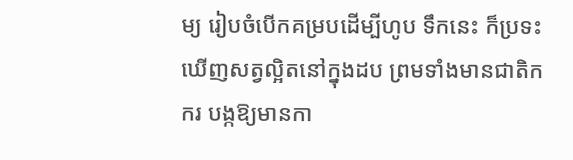ម្យ រៀបចំបើកគម្របដើម្បីហូប ទឹកនេះ ក៏ប្រទះ ឃើញសត្វល្អិតនៅក្នុងដប ព្រមទាំងមានជាតិកករ បង្កឱ្យមានកា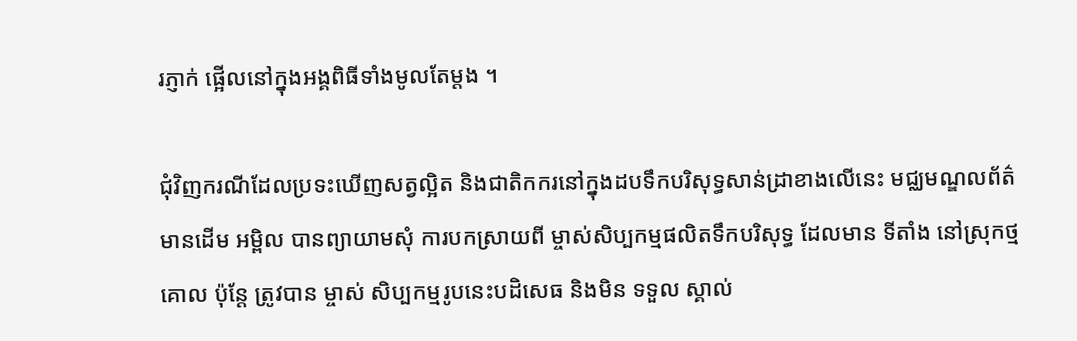រភ្ញាក់ ផ្អើលនៅក្នុងអង្គពិធីទាំងមូលតែម្ដង ។

ជុំវិញករណីដែលប្រទះឃើញសត្វល្អិត និងជាតិកករនៅក្នុងដបទឹកបរិសុទ្ធសាន់ដ្រាខាងលើនេះ មជ្ឈមណ្ឌលព័ត៌មានដើម អម្ពិល បានព្យាយាមសុំ ការបកស្រាយពី ម្ចាស់សិប្បកម្មផលិតទឹកបរិសុទ្ធ ដែលមាន ទីតាំង នៅស្រុកថ្មគោល ប៉ុន្ដែ ត្រូវបាន ម្ចាស់ សិប្បកម្មរូបនេះបដិសេធ និងមិន ទទួល ស្គាល់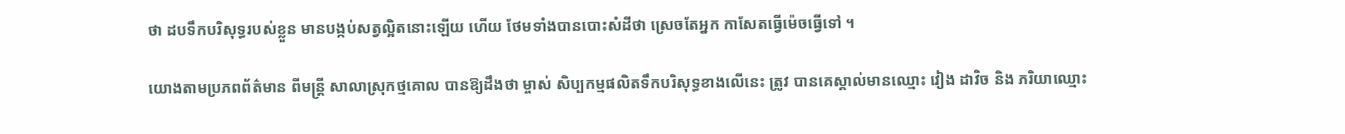ថា ដបទឹកបរិសុទ្ធរបស់ខ្លួន មានបង្កប់សត្វល្អិតនោះឡើយ ហើយ ថែមទាំងបានបោះសំដីថា ស្រេចតែអ្នក កាសែតធ្វើម៉េចធ្វើទៅ ។

យោងតាមប្រភពព័ត៌មាន ពីមន្ដ្រី សាលាស្រុកថ្មគោល បានឱ្យដឹងថា ម្ចាស់ សិប្បកម្មផលិតទឹកបរិសុទ្ធខាងលើនេះ ត្រូវ បានគេស្គាល់មានឈ្មោះ វៀង ដាវិច និង ភរិយាឈ្មោះ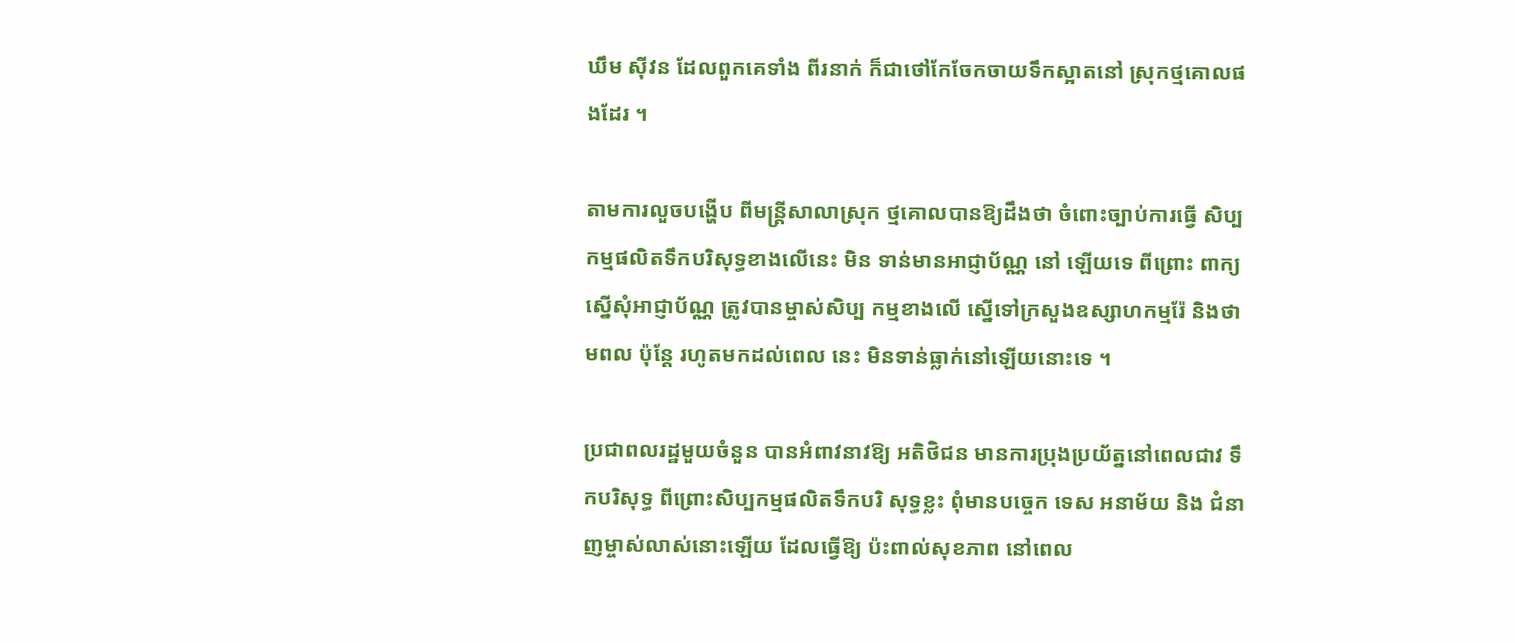ឃឹម ស៊ីវន ដែលពួកគេទាំង ពីរនាក់ ក៏ជាថៅកែចែកចាយទឹកស្អាតនៅ ស្រុកថ្មគោលផងដែរ ។

តាមការលួចបង្ហើប ពីមន្ដ្រីសាលាស្រុក ថ្មគោលបានឱ្យដឹងថា ចំពោះច្បាប់ការធ្វើ សិប្បកម្មផលិតទឹកបរិសុទ្ធខាងលើនេះ មិន ទាន់មានអាជ្ញាប័ណ្ណ នៅ ឡើយទេ ពីព្រោះ ពាក្យស្នើសុំអាជ្ញាប័ណ្ណ ត្រូវបានម្ចាស់សិប្ប កម្មខាងលើ ស្នើទៅក្រសួងឧស្សាហកម្មរ៉ែ និងថាមពល ប៉ុន្ដែ រហូតមកដល់ពេល នេះ មិនទាន់ធ្លាក់នៅឡើយនោះទេ ។

ប្រជាពលរដ្ឋមួយចំនួន បានអំពាវនាវឱ្យ អតិថិជន មានការប្រុងប្រយ័ត្ននៅពេលជាវ ទឹកបរិសុទ្ធ ពីព្រោះសិប្បកម្មផលិតទឹកបរិ សុទ្ធខ្លះ ពុំមានបច្ចេក ទេស អនាម័យ និង ជំនាញម្ចាស់លាស់នោះឡើយ ដែលធ្វើឱ្យ ប៉ះពាល់សុខភាព នៅពេល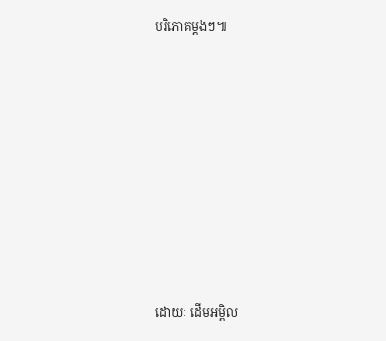បរិភោគម្ដងៗ៕








ដោយៈ ដើមអម្ពិល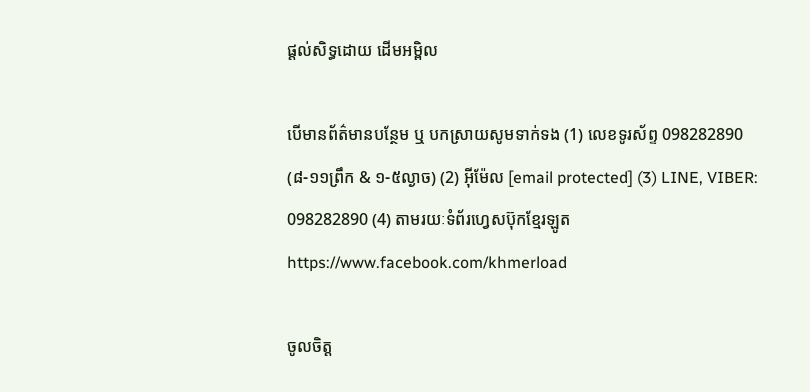ផ្តល់សិទ្ធដោយ ដើមអម្ពិល

បើមានព័ត៌មានបន្ថែម ឬ បកស្រាយសូមទាក់ទង (1) លេខទូរស័ព្ទ 098282890 (៨-១១ព្រឹក & ១-៥ល្ងាច) (2) អ៊ីម៉ែល [email protected] (3) LINE, VIBER: 098282890 (4) តាមរយៈទំព័រហ្វេសប៊ុកខ្មែរឡូត https://www.facebook.com/khmerload

ចូលចិត្ត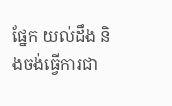ផ្នែក យល់ដឹង និងចង់ធ្វើការជា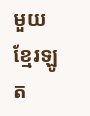មួយខ្មែរឡូត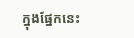ក្នុងផ្នែកនេះ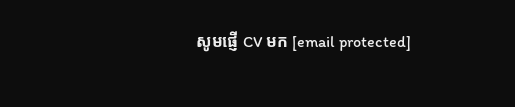សូមផ្ញើ CV មក [email protected]